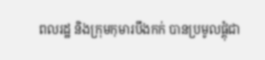ពលរដ្ឋ និងក្រុមកុមារបឹងកក់ បានប្រមូលផ្តុំជា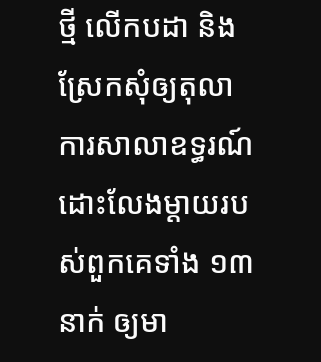ថ្មី លើកបដា និងស្រែកសុំឲ្យតុលាការសាលាឧទ្ធរណ៍ ដោះលែងម្តាយរបស់ពួកគេទាំង ១៣ នាក់ ឲ្យមា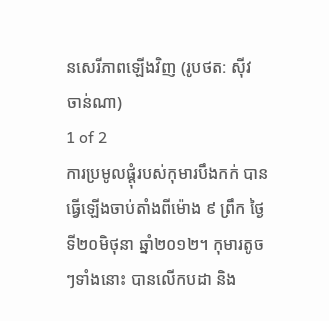នសេរីភាពឡើងវិញ (រូបថត: ស៊ីវ ចាន់ណា)
1 of 2
ការប្រមូលផ្តុំរបស់កុមារបឹងកក់ បានធ្វើឡើងចាប់តាំងពីម៉ោង ៩ ព្រឹក ថ្ងៃទី២០មិថុនា ឆ្នាំ២០១២។ កុមារតូចៗទាំងនោះ បានលើកបដា និង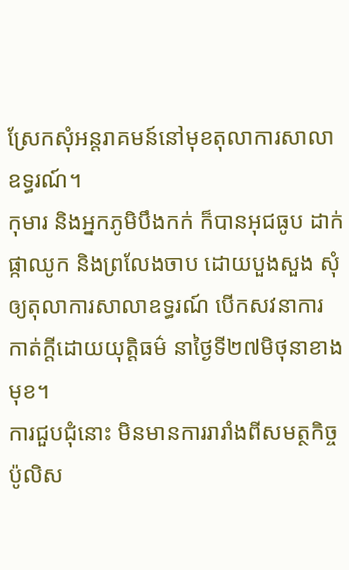ស្រែកសុំអន្តរាគមន៍នៅមុខតុលាការសាលាឧទ្ធរណ៍។
កុមារ និងអ្នកភូមិបឹងកក់ ក៏បានអុជធូប ដាក់ផ្កាឈូក និងព្រលែងចាប ដោយបួងសួង សុំឲ្យតុលាការសាលាឧទ្ធរណ៍ បើកសវនាការ កាត់ក្តីដោយយុត្តិធម៌ នាថ្ងៃទី២៧មិថុនាខាងមុខ។
ការជួបជុំនោះ មិនមានការរារាំងពីសមត្ថកិច្ចប៉ូលិស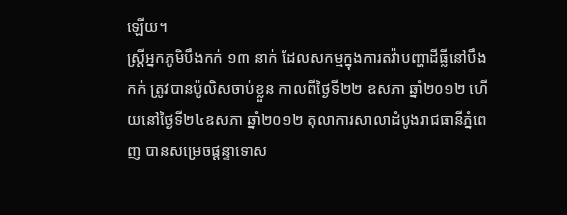ឡើយ។
ស្ត្រីអ្នកភូមិបឹងកក់ ១៣ នាក់ ដែលសកម្មក្នុងការតវ៉ាបញ្ហាដីធ្លីនៅបឹងកក់ ត្រូវបានប៉ូលិសចាប់ខ្លួន កាលពីថ្ងៃទី២២ ឧសភា ឆ្នាំ២០១២ ហើយនៅថ្ងៃទី២៤ឧសភា ឆ្នាំ២០១២ តុលាការសាលាដំបូងរាជធានីភ្នំពេញ បានសម្រេចផ្តន្ទាទោស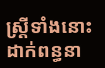ស្ត្រីទាំងនោះ ដាក់ពន្ធនា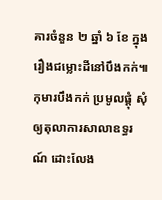គារចំនួន ២ ឆ្នាំ ៦ ខែ ក្នុងរឿងជម្លោះដីនៅបឹងកក់៕
កុមារបឹងកក់ ប្រមូលផ្តុំ សុំឲ្យតុលាការសាលាឧទ្ធរណ៍ ដោះលែង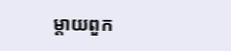ម្តាយពួក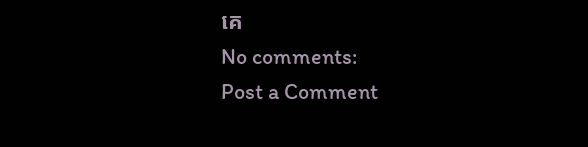គេ
No comments:
Post a Comment